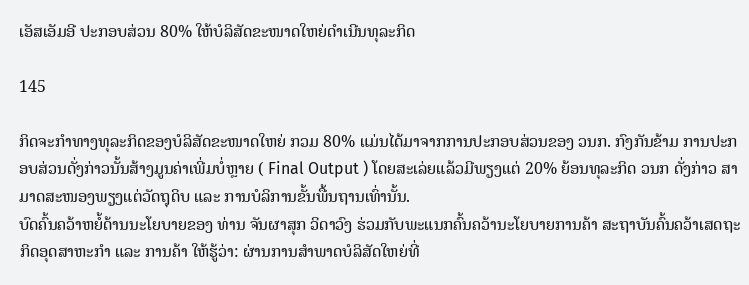ເອັສເອັມອີ ປະກອບສ່ວນ 80% ໃຫ້ບໍລິສັດຂະໜາດໃຫຍ່ດໍາເນີນທຸລະກິດ

145

ກິດຈະກໍາທາງທຸລະກິດຂອງບໍລິສັດຂະໜາດໃຫຍ່ ກວມ 80% ແມ່ນໄດ້ມາຈາກການປະກອບສ່ວນຂອງ ວນກ. ກົງກັນຂ້າມ ການປະກອບສ່ວນດັ່ງກ່າວນັ້ນສ້າງມູນຄ່າເພີ່ມບໍ່ຫຼາຍ ( Final Output ) ໂດຍສະເລ່ຍແລ້ວມີພຽງແຕ່ 20% ຍ້ອນທຸລະກິດ ວນກ ດັ່ງກ່າວ ສາມາດສະໜອງພຽງແຕ່ວັດຖຸດິບ ແລະ ການບໍລິການຂັ້ນພື້ນຖານເທົ່ານັ້ນ.
ບົດຄົ້ນຄວ້າຫຍໍ້ດ້ານນະໂຍບາຍຂອງ ທ່ານ ຈັນຜາສຸກ ວິດາວົງ ຮ່ວມກັບພະແນກຄົ້ນຄວ້ານະໂຍບາຍການຄ້າ ສະຖາບັນຄົ້ນຄວ້າເສດຖະກິດອຸດສາຫະກຳ ແລະ ການຄ້າ ໃຫ້ຮູ້ວ່າ: ຜ່ານການສໍາພາດບໍລິສັດໃຫຍ່ທີ່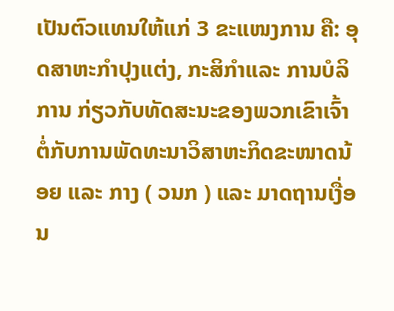ເປັນຕົວແທນໃຫ້ແກ່ 3 ຂະແໜງການ ຄື: ອຸດສາຫະກໍາປຸງແຕ່ງ, ກະສິກໍາແລະ ການບໍລິການ ກ່ຽວກັບທັດສະນະຂອງພວກເຂົາເຈົ້າຕໍ່ກັບການພັດທະນາວິສາຫະກິດຂະໜາດນ້ອຍ ແລະ ກາງ ( ວນກ ) ແລະ ມາດຖານເງື່ອນ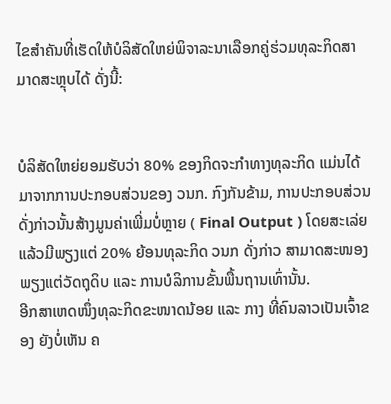ໄຂສໍາຄັນທີ່ເຮັດໃຫ້ບໍລິສັດໃຫຍ່ພິຈາລະນາເລືອກຄູ່ຮ່ວມທຸລະກິດສາມາດສະຫຼຸບໄດ້ ດັ່ງນີ້:


ບໍລິສັດໃຫຍ່ຍອມຮັບວ່າ 80% ຂອງກິດຈະກໍາທາງທຸລະກິດ ແມ່ນໄດ້ມາຈາກການປະກອບສ່ວນຂອງ ວນກ. ກົງກັນຂ້າມ, ການປະກອບສ່ວນດັ່ງກ່າວນັ້ນສ້າງມູນຄ່າເພີ່ມບໍ່ຫຼາຍ ( Final Output ) ໂດຍສະເລ່ຍແລ້ວມີພຽງແຕ່ 20% ຍ້ອນທຸລະກິດ ວນກ ດັ່ງກ່າວ ສາມາດສະໜອງພຽງແຕ່ວັດຖຸດິບ ແລະ ການບໍລິການຂັ້ນພື້ນຖານເທົ່ານັ້ນ.
ອີກສາເຫດໜຶ່ງທຸລະກິດຂະໜາດນ້ອຍ ແລະ ກາງ ທີ່ຄົນລາວເປັນເຈົ້າຂອງ ຍັງບໍ່ເຫັນ ຄ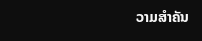ວາມສໍາຄັນ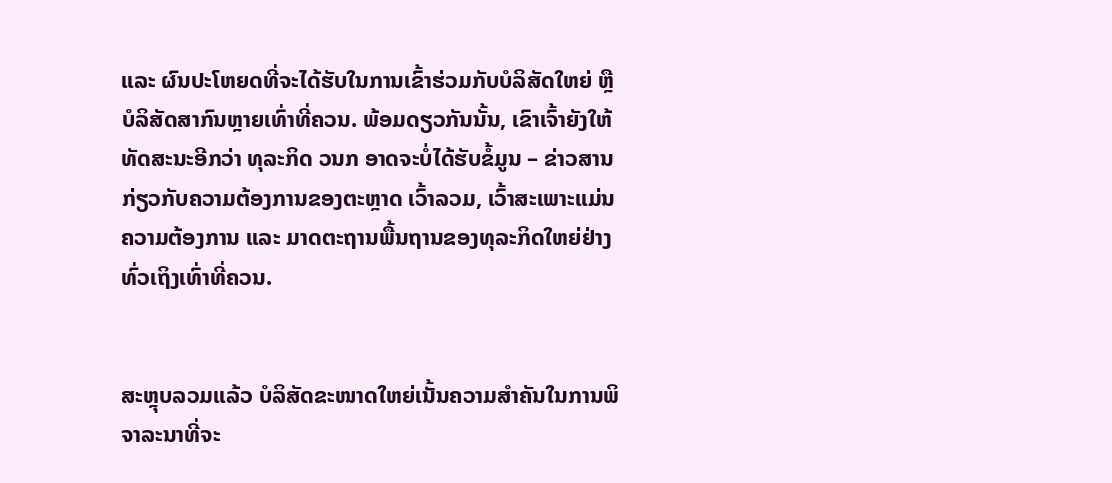ແລະ ຜົນປະໂຫຍດທີ່ຈະໄດ້ຮັບໃນການເຂົ້າຮ່ວມກັບບໍລິສັດໃຫຍ່ ຫຼື ບໍລິສັດສາກົນຫຼາຍເທົ່າທີ່ຄວນ. ພ້ອມດຽວກັນນັ້ນ, ເຂົາເຈົ້າຍັງໃຫ້ທັດສະນະອີກວ່າ ທຸລະກິດ ວນກ ອາດຈະບໍ່ໄດ້ຮັບຂໍ້ມູນ – ຂ່າວສານກ່ຽວກັບຄວາມຕ້ອງການຂອງຕະຫຼາດ ເວົ້າລວມ, ເວົ້າສະເພາະແມ່ນຄວາມຕ້ອງການ ແລະ ມາດຕະຖານພື້ນຖານຂອງທຸລະກິດໃຫຍ່ຢ່າງທົ່ວເຖິງເທົ່າທີ່ຄວນ.


ສະຫຼຸບລວມແລ້ວ ບໍລິສັດຂະໜາດໃຫຍ່ເນັ້ນຄວາມສໍາຄັນໃນການພິຈາລະນາທີ່ຈະ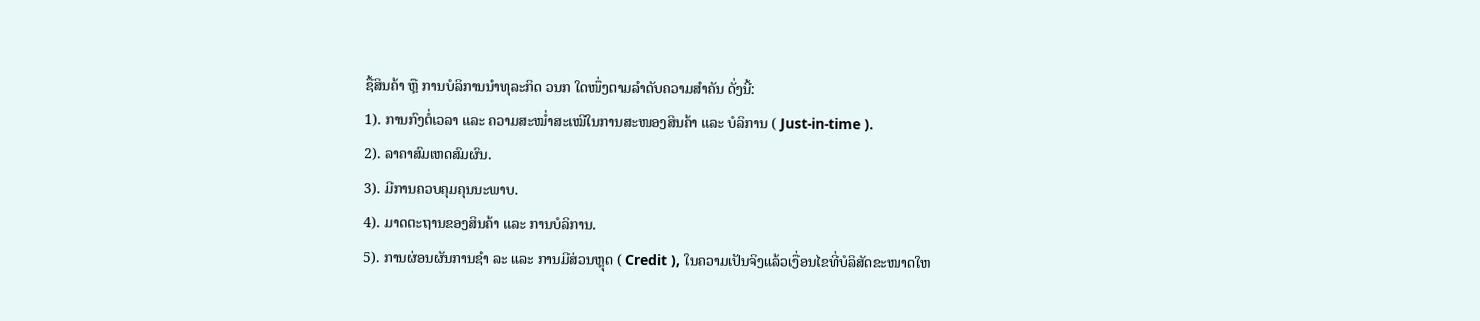ຊື້ສິນຄ້າ ຫຼື ການບໍລິການນໍາທຸລະກິດ ວນກ ໃດໜຶ່ງຕາມລໍາດັບຄວາມສໍາຄັນ ດັ່ງນີ້:
1). ການກົງຕໍ່ເວລາ ແລະ ຄວາມສະໝ່ຳສະເໝີໃນການສະໜອງສິນຄ້າ ແລະ ບໍລິການ ( Just-in-time ).
2). ລາຄາສົມເຫດສົມຜົນ.
3). ມີການຄວບຄຸມຄຸນນະພາບ.
4). ມາດຕະຖານຂອງສິນຄ້າ ແລະ ການບໍລິການ.
5). ການຜ່ອນຜັນການຊໍາ ລະ ແລະ ການມີສ່ວນຫຼຸດ ( Credit ), ໃນຄວາມເປັນຈິງແລ້ວເງື່ອນໄຂທີ່ບໍລິສັດຂະໜາດໃຫ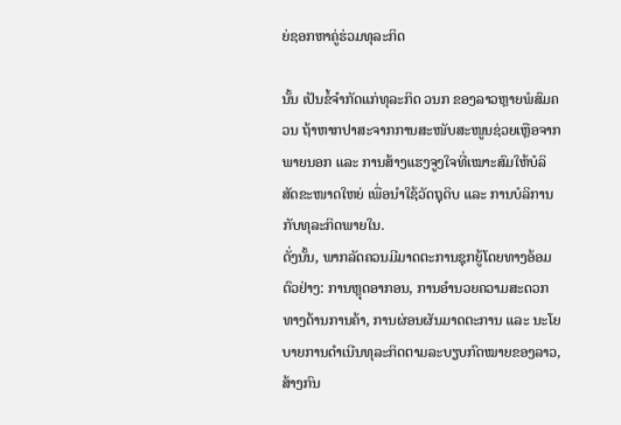ຍ່ຊອກຫາຄູ່ຮ່ວມທຸລະກິດ

ນັ້ນ ເປັນຂໍ້ຈໍາກັດແກ່ທຸລະກິດ ວນກ ຂອງລາວຫຼາຍພໍສົມຄວນ ຖ້າຫາກປາສະຈາກການສະໜັບສະໜູນຊ່ວຍເຫຼືອຈາກພາຍນອກ ແລະ ການສ້າງແຮງຈູງໃຈທີ່ເໝາະສົມໃຫ້ບໍລິສັດຂະໜາດໃຫຍ່ ເພື່ອນໍາໃຊ້ວັດຖຸດິບ ແລະ ການບໍລິການກັບທຸລະກິດພາຍໃນ.
ດັ່ງນັ້ນ, ພາກລັດຄວນມີມາດຕະການຊຸກຍູ້ໂດຍທາງອ້ອມ ຕົວຢ່າງ: ການຫຼຸດອາກອນ, ການອໍານວຍຄວາມສະດວກທາງດ້ານການຄ້າ, ການຜ່ອນຜັນມາດຕະການ ແລະ ນະໂຍບາຍການດໍາເນີນທຸລະກິດຕາມລະບຽບກົດໝາຍຂອງລາວ, ສ້າງກົນ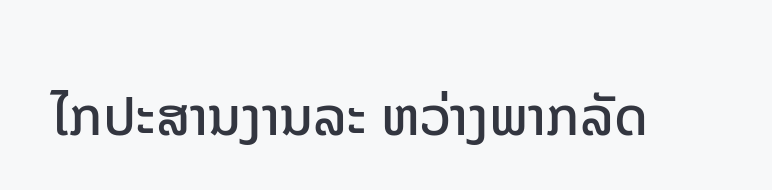ໄກປະສານງານລະ ຫວ່າງພາກລັດ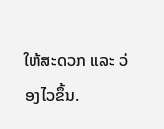ໃຫ້ສະດວກ ແລະ ວ່ອງໄວຂຶ້ນ.